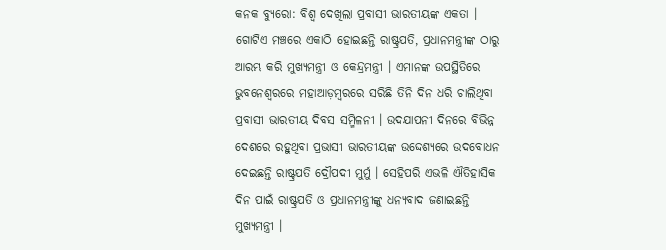କନକ ବ୍ୟୁରୋ: ବିଶ୍ବ ଦେଖିଲା ପ୍ରବାସୀ ଭାରତୀୟଙ୍କ ଏକତା । ଗୋଟିଏ ମଞ୍ଚରେ ଏକାଠି ହୋଇଛନ୍ତି ରାଷ୍ଟ୍ରପତି, ପ୍ରଧାନମନ୍ତ୍ରୀଙ୍କ ଠାରୁ ଆରମ୍ଭ କରି ମୁଖ୍ୟମନ୍ତ୍ରୀ ଓ କେନ୍ଦ୍ରମନ୍ତ୍ରୀ । ଏମାନଙ୍କ ଉପସ୍ଥିତିରେ ଭୁବନେଶ୍ବରରେ ମହାଆଡ଼ମ୍ବରରେ ସରିଛି ତିନି ଦିନ ଧରି ଚାଲିଥିବା ପ୍ରବାସୀ ଭାରତୀୟ ଦିବସ ସମ୍ମିଳନୀ । ଉଦଯାପନୀ ଦିନରେ ବିଭିନ୍ନ ଦେଶରେ ରହୁଥିବା ପ୍ରଭାସୀ ଭାରତୀୟଙ୍କ ଉଦ୍ଦେଶ୍ୟରେ ଉଦବୋଧନ ଦେଇଛନ୍ତି ରାଷ୍ଟ୍ରପତି ଦ୍ରୌପଦୀ ମୁର୍ମୁ । ସେହିପରି ଏଭଳି ଐତିହାସିକ ଦିନ ପାଇଁ ରାଷ୍ଟ୍ରପତି ଓ ପ୍ରଧାନମନ୍ତ୍ରୀଙ୍କୁ ଧନ୍ୟବାଦ ଜଣାଇଛନ୍ତି ମୁଖ୍ୟମନ୍ତ୍ରୀ ।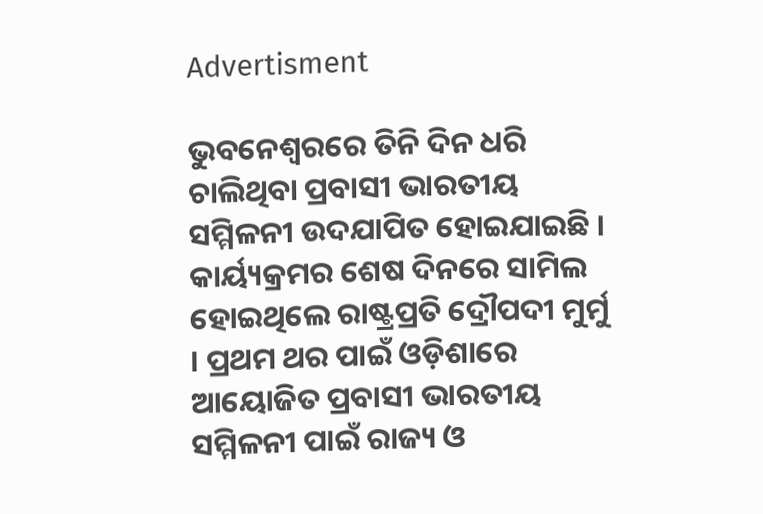Advertisment

ଭୁବନେଶ୍ୱରରେ ତିନି ଦିନ ଧରି ଚାଲିଥିବା ପ୍ରବାସୀ ଭାରତୀୟ ସମ୍ମିଳନୀ ଉଦଯାପିତ ହୋଇଯାଇଛି । କାର୍ୟ୍ୟକ୍ରମର ଶେଷ ଦିନରେ ସାମିଲ ହୋଇଥିଲେ ରାଷ୍ଟ୍ରପ୍ରତି ଦ୍ରୌପଦୀ ମୁର୍ମୁ । ପ୍ରଥମ ଥର ପାଇଁ ଓଡ଼ିଶାରେ ଆୟୋଜିତ ପ୍ରବାସୀ ଭାରତୀୟ ସମ୍ମିଳନୀ ପାଇଁ ରାଜ୍ୟ ଓ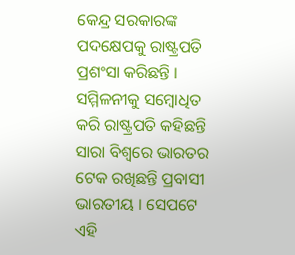କେନ୍ଦ୍ର ସରକାରଙ୍କ ପଦକ୍ଷେପକୁ ରାଷ୍ଟ୍ରପତି ପ୍ରଶଂସା କରିଛନ୍ତି । ସମ୍ମିଳନୀକୁ ସମ୍ୱୋଧିତ କରି ରାଷ୍ଟ୍ରପତି କହିଛନ୍ତି ସାରା ବିଶ୍ୱରେ ଭାରତର ଟେକ ରଖିଛନ୍ତି ପ୍ରବାସୀ ଭାରତୀୟ । ସେପଟେ ଏହି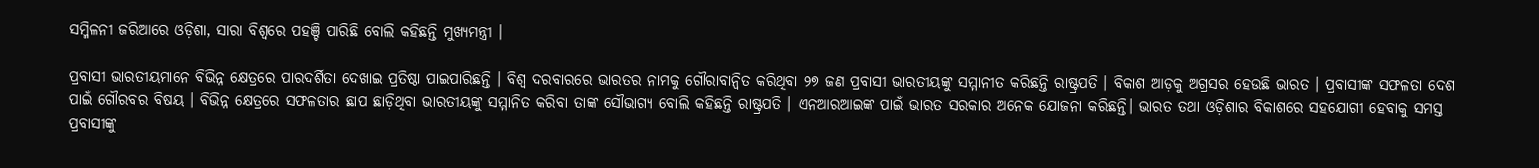ସମ୍ମିଳନୀ ଜରିଆରେ ଓଡ଼ିଶା, ସାରା ବିଶ୍ୱରେ ପହଞ୍ଚି ପାରିଛି ବୋଲି କହିଛନ୍ତି ମୁଖ୍ୟମନ୍ତ୍ରୀ ।

ପ୍ରବାସୀ ଭାରତୀୟମାନେ ବିଭିନ୍ନ କ୍ଷେତ୍ରରେ ପାରଦର୍ଶିତା ଦେଖାଇ ପ୍ରତିଷ୍ଠା ପାଇପାରିଛନ୍ତି । ବିଶ୍ୱ ଦରବାରରେ ଭାରତର ନାମକୁ ଗୌରାବାନ୍ୱିତ କରିଥିବା ୨୭ ଜଣ ପ୍ରବାସୀ ଭାରତୀୟଙ୍କୁ ସମ୍ମାନୀତ କରିଛନ୍ତି ରାଷ୍ଟ୍ରପତି । ବିକାଶ ଆଡ଼କୁ ଅଗ୍ରସର ହେଉଛି ଭାରତ । ପ୍ରବାସୀଙ୍କ ସଫଳତା ଦେଶ ପାଇଁ ଗୌରବର ବିଷୟ । ବିଭିନ୍ନ କ୍ଷେତ୍ରରେ ସଫଳତାର ଛାପ ଛାଡ଼ିଥିବା ଭାରତୀୟଙ୍କୁ ସମ୍ମାନିତ କରିବା ତାଙ୍କ ସୌଭାଗ୍ୟ ବୋଲି କହିଛନ୍ତି ରାଷ୍ଟ୍ରପତି । ଏନଆରଆଇଙ୍କ ପାଇଁ ଭାରତ ସରକାର ଅନେକ ଯୋଜନା କରିଛନ୍ତି। ଭାରତ ତଥା ଓଡ଼ିଶାର ବିକାଶରେ ସହଯୋଗୀ ହେବାକୁ ସମସ୍ତ ପ୍ରବାସୀଙ୍କୁ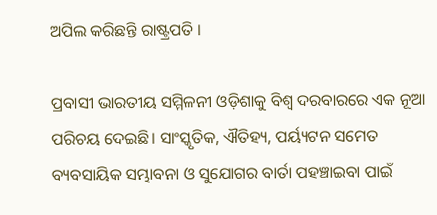ଅପିଲ କରିଛନ୍ତି ରାଷ୍ଟ୍ରପତି ।

ପ୍ରବାସୀ ଭାରତୀୟ ସମ୍ମିଳନୀ ଓଡ଼ିଶାକୁ ବିଶ୍ୱ ଦରବାରରେ ଏକ ନୂଆ ପରିଚୟ ଦେଇଛି। ସାଂସ୍କୃତିକ, ଐତିହ୍ୟ, ପର୍ୟ୍ୟଟନ ସମେତ ବ୍ୟବସାୟିକ ସମ୍ଭାବନା ଓ ସୁଯୋଗର ବାର୍ତା ପହଞ୍ଚାଇବା ପାଇଁ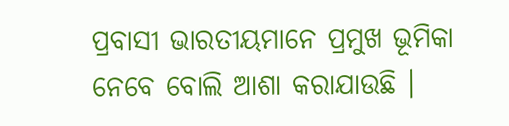ପ୍ରବାସୀ ଭାରତୀୟମାନେ ପ୍ରମୁଖ ଭୂମିକା ନେବେ ବୋଲି ଆଶା କରାଯାଉଛି ।